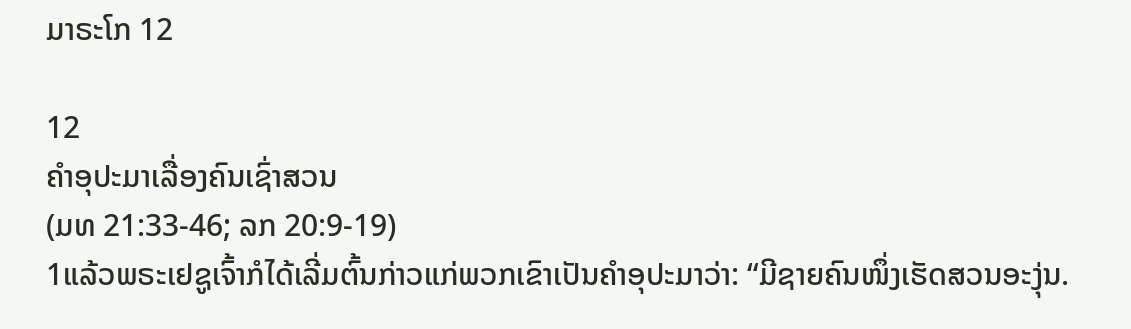ມາຣະໂກ 12

12
ຄຳອຸປະມາເລື່ອງຄົນເຊົ່າສວນ
(ມທ 21:33-46; ລກ 20:9-19)
1ແລ້ວພຣະເຢຊູເຈົ້າກໍໄດ້ເລີ່ມຕົ້ນກ່າວແກ່ພວກເຂົາເປັນຄຳອຸປະມາວ່າ: “ມີຊາຍຄົນໜຶ່ງເຮັດສວນອະງຸ່ນ.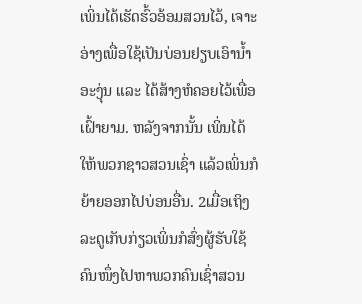ເພິ່ນໄດ້ເຮັດຮົ້ວອ້ອມສວນໄວ້, ເຈາະອ່າງເພື່ອໃຊ້ເປັນບ່ອນຢຽບເອົານໍ້າອະງຸ່ນ ແລະ ໄດ້ສ້າງຫໍຄອຍໄວ້ເພື່ອເຝົ້າຍາມ. ຫລັງຈາກນັ້ນ ເພິ່ນໄດ້ໃຫ້ພວກຊາວສວນເຊົ່າ ແລ້ວເພິ່ນກໍຍ້າຍອອກໄປບ່ອນອື່ນ. 2ເມື່ອເຖິງລະດູເກັບກ່ຽວເພິ່ນກໍສົ່ງຜູ້ຮັບໃຊ້ຄົນໜຶ່ງໄປຫາພວກຄົນເຊົ່າສວນ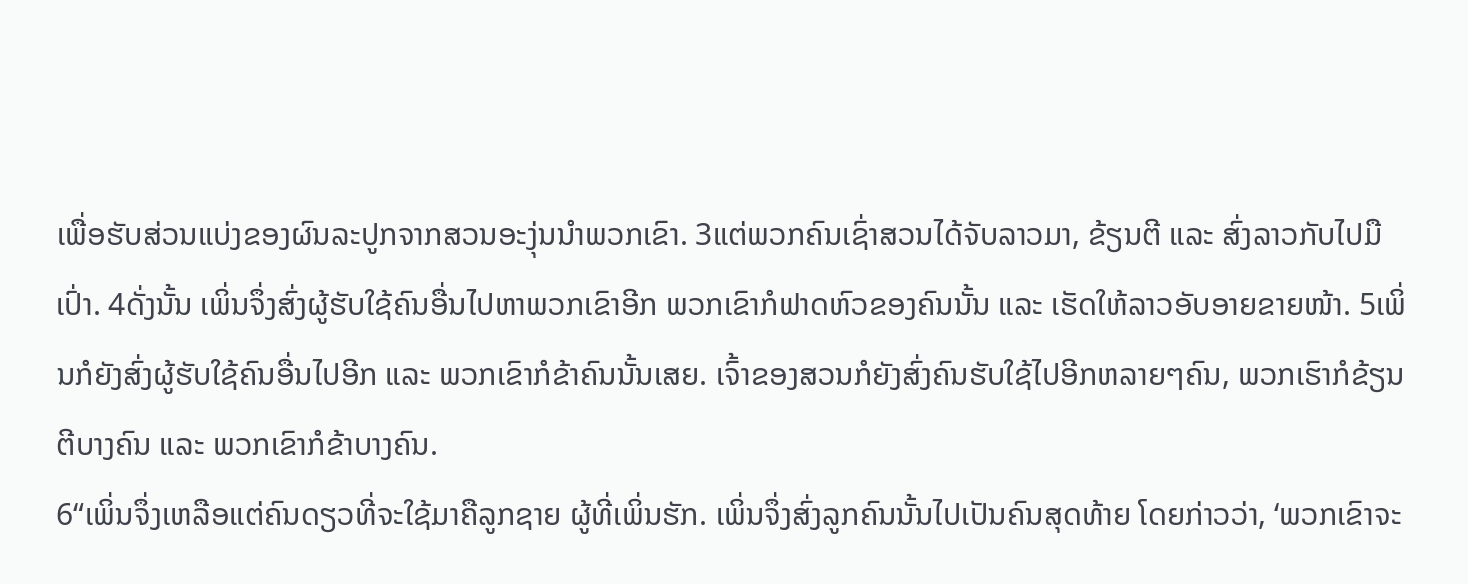ເພື່ອຮັບສ່ວນແບ່ງຂອງຜົນລະປູກຈາກສວນອະງຸ່ນນຳພວກເຂົາ. 3ແຕ່ພວກຄົນເຊົ່າສວນໄດ້ຈັບລາວມາ, ຂ້ຽນຕີ ແລະ ສົ່ງລາວກັບໄປມືເປົ່າ. 4ດັ່ງນັ້ນ ເພິ່ນຈຶ່ງສົ່ງຜູ້ຮັບໃຊ້ຄົນອື່ນໄປຫາພວກເຂົາອີກ ພວກເຂົາກໍຟາດຫົວຂອງຄົນນັ້ນ ແລະ ເຮັດໃຫ້ລາວອັບອາຍຂາຍໜ້າ. 5ເພິ່ນກໍຍັງສົ່ງຜູ້ຮັບໃຊ້ຄົນອື່ນໄປອີກ ແລະ ພວກເຂົາກໍຂ້າຄົນນັ້ນເສຍ. ເຈົ້າຂອງສວນກໍຍັງສົ່ງຄົນຮັບໃຊ້ໄປອີກຫລາຍໆຄົນ, ພວກເຮົາກໍຂ້ຽນຕີບາງຄົນ ແລະ ພວກເຂົາກໍຂ້າບາງຄົນ.
6“ເພິ່ນຈຶ່ງເຫລືອແຕ່ຄົນດຽວທີ່ຈະໃຊ້ມາຄືລູກຊາຍ ຜູ້ທີ່ເພິ່ນຮັກ. ເພິ່ນຈຶ່ງສົ່ງລູກຄົນນັ້ນໄປເປັນຄົນສຸດທ້າຍ ໂດຍກ່າວວ່າ, ‘ພວກເຂົາຈະ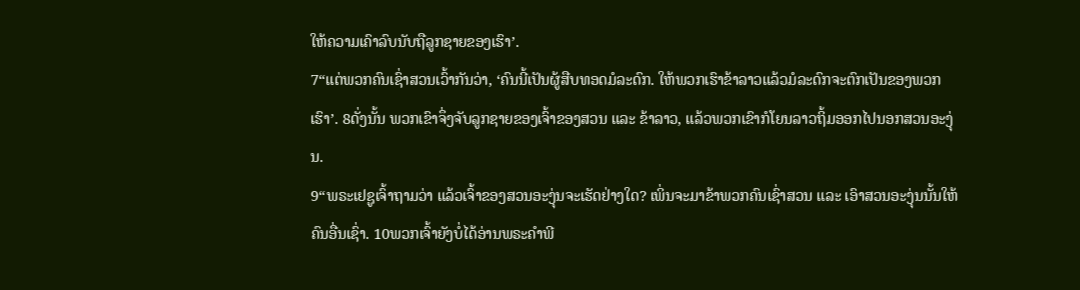ໃຫ້ຄວາມເຄົາລົບນັບຖືລູກຊາຍຂອງເຮົາ’.
7“ແຕ່ພວກຄົນເຊົ່າສວນເວົ້າກັນວ່າ, ‘ຄົນນີ້ເປັນຜູ້ສືບທອດມໍລະດົກ. ໃຫ້ພວກເຮົາຂ້າລາວແລ້ວມໍລະດົກຈະຕົກເປັນຂອງພວກເຮົາ’. 8ດັ່ງນັ້ນ ພວກເຂົາຈຶ່ງຈັບລູກຊາຍຂອງເຈົ້າຂອງສວນ ແລະ ຂ້າລາວ, ແລ້ວພວກເຂົາກໍໂຍນລາວຖິ້ມອອກໄປນອກສວນອະງຸ່ນ.
9“ພຣະເຢຊູເຈົ້າຖາມວ່າ ແລ້ວເຈົ້າຂອງສວນອະງຸ່ນຈະເຮັດຢ່າງໃດ? ເພິ່ນຈະມາຂ້າພວກຄົນເຊົ່າສວນ ແລະ ເອົາສວນອະງຸ່ນນັ້ນໃຫ້ຄົນອື່ນເຊົ່າ. 10ພວກເຈົ້າຍັງບໍ່ໄດ້ອ່ານພຣະຄຳພີ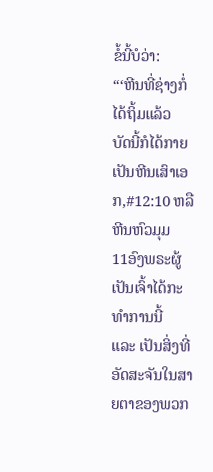ຂໍ້ນີ້ບໍວ່າ:
“‘ຫີນທີ່ຊ່າງກໍ່ໄດ້ຖິ້ມແລ້ວ
ບັດນີ້ກໍໄດ້ກາຍເປັນຫີນເສົາເອກ,#12:10 ຫລື ຫີນຫົວມຸມ
11ອົງພຣະຜູ້ເປັນເຈົ້າໄດ້ກະທຳການນີ້
ແລະ ເປັນສິ່ງທີ່ອັດສະຈັນໃນສາຍຕາຂອງພວກ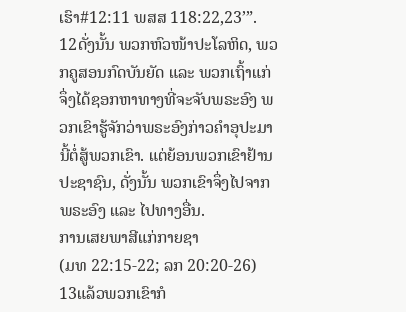ເຮົາ#12:11 ພສສ 118:22,23’”.
12ດັ່ງນັ້ນ ພວກຫົວໜ້າປະໂລຫິດ, ພວກຄູສອນກົດບັນຍັດ ແລະ ພວກເຖົ້າແກ່ຈຶ່ງໄດ້ຊອກຫາທາງທີ່ຈະຈັບພຣະອົງ ພວກເຂົາຮູ້ຈັກວ່າພຣະອົງກ່າວຄຳອຸປະມານີ້ຕໍ່ສູ້ພວກເຂົາ. ແຕ່ຍ້ອນພວກເຂົາຢ້ານປະຊາຊົນ, ດັ່ງນັ້ນ ພວກເຂົາຈຶ່ງໄປຈາກພຣະອົງ ແລະ ໄປທາງອື່ນ.
ການເສຍພາສີແກ່ກາຍຊາ
(ມທ 22:15-22; ລກ 20:20-26)
13ແລ້ວພວກເຂົາກໍ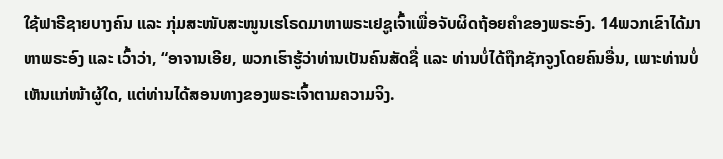ໃຊ້ຟາຣີຊາຍບາງຄົນ ແລະ ກຸ່ມສະໜັບສະໜູນເຮໂຣດມາຫາພຣະເຢຊູເຈົ້າເພື່ອຈັບຜິດຖ້ອຍຄຳຂອງພຣະອົງ. 14ພວກເຂົາໄດ້ມາຫາພຣະອົງ ແລະ ເວົ້າວ່າ, “ອາຈານເອີຍ, ພວກເຮົາຮູ້ວ່າທ່ານເປັນຄົນສັດຊື່ ແລະ ທ່ານບໍ່ໄດ້ຖືກຊັກຈູງໂດຍຄົນອື່ນ, ເພາະທ່ານບໍ່ເຫັນແກ່ໜ້າຜູ້ໃດ, ແຕ່ທ່ານໄດ້ສອນທາງຂອງພຣະເຈົ້າຕາມຄວາມຈິງ.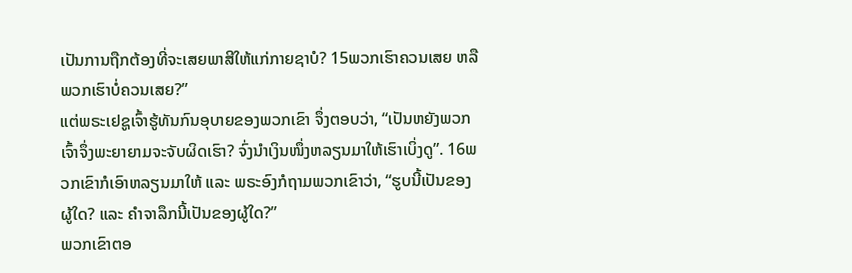ເປັນການຖືກຕ້ອງທີ່ຈະເສຍພາສີໃຫ້ແກ່ກາຍຊາບໍ? 15ພວກເຮົາຄວນເສຍ ຫລື ພວກເຮົາບໍ່ຄວນເສຍ?”
ແຕ່ພຣະເຢຊູເຈົ້າຮູ້ທັນກົນອຸບາຍຂອງພວກເຂົາ ຈຶ່ງຕອບວ່າ, “ເປັນຫຍັງພວກເຈົ້າຈຶ່ງພະຍາຍາມຈະຈັບຜິດເຮົາ? ຈົ່ງນຳເງິນໜຶ່ງຫລຽນມາໃຫ້ເຮົາເບິ່ງດູ”. 16ພວກເຂົາກໍເອົາຫລຽນມາໃຫ້ ແລະ ພຣະອົງກໍຖາມພວກເຂົາວ່າ, “ຮູບນີ້ເປັນຂອງຜູ້ໃດ? ແລະ ຄຳຈາລຶກນີ້ເປັນຂອງຜູ້ໃດ?”
ພວກເຂົາຕອ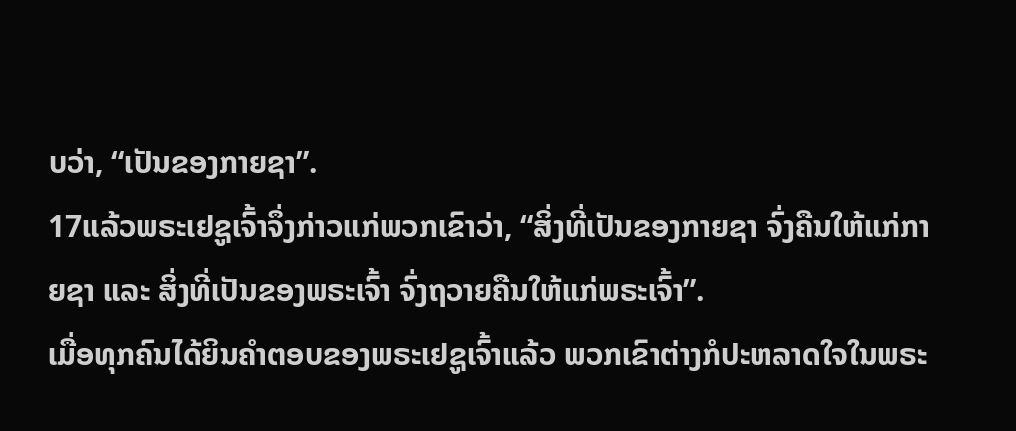ບວ່າ, “ເປັນຂອງກາຍຊາ”.
17ແລ້ວພຣະເຢຊູເຈົ້າຈຶ່ງກ່າວແກ່ພວກເຂົາວ່າ, “ສິ່ງທີ່ເປັນຂອງກາຍຊາ ຈົ່ງຄືນໃຫ້ແກ່ກາຍຊາ ແລະ ສິ່ງທີ່ເປັນຂອງພຣະເຈົ້າ ຈົ່ງຖວາຍຄືນໃຫ້ແກ່ພຣະເຈົ້າ”.
ເມື່ອທຸກຄົນໄດ້ຍິນຄຳຕອບຂອງພຣະເຢຊູເຈົ້າແລ້ວ ພວກເຂົາຕ່າງກໍປະຫລາດໃຈໃນພຣະ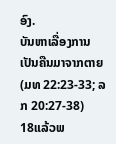ອົງ.
ບັນຫາເລື່ອງການເປັນຄືນມາຈາກຕາຍ
(ມທ 22:23-33; ລກ 20:27-38)
18ແລ້ວພ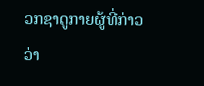ວກຊາດູກາຍຜູ້ທີ່ກ່າວວ່າ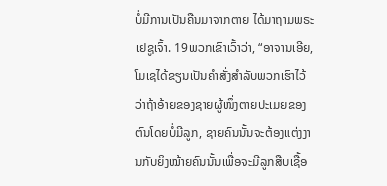ບໍ່ມີການເປັນຄືນມາຈາກຕາຍ ໄດ້ມາຖາມພຣະເຢຊູເຈົ້າ. 19ພວກເຂົາເວົ້າວ່າ, “ອາຈານເອີຍ, ໂມເຊໄດ້ຂຽນເປັນຄຳສັ່ງສຳລັບພວກເຮົາໄວ້ວ່າຖ້າອ້າຍຂອງຊາຍຜູ້ໜຶ່ງຕາຍປະເມຍຂອງຕົນໂດຍບໍ່ມີລູກ, ຊາຍຄົນນັ້ນຈະຕ້ອງແຕ່ງງານກັບຍິງໝ້າຍຄົນນັ້ນເພື່ອຈະມີລູກສືບເຊື້ອ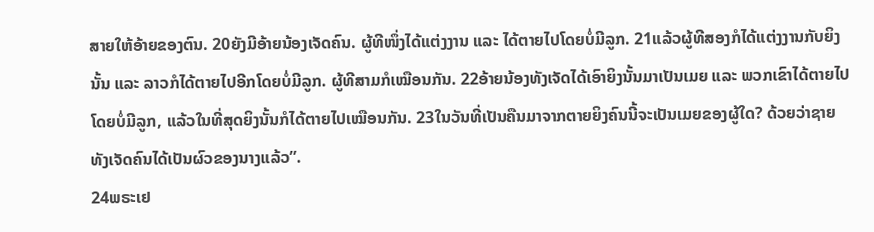ສາຍໃຫ້ອ້າຍຂອງຕົນ. 20ຍັງມີອ້າຍນ້ອງເຈັດຄົນ. ຜູ້ທີໜຶ່ງໄດ້ແຕ່ງງານ ແລະ ໄດ້ຕາຍໄປໂດຍບໍ່ມີລູກ. 21ແລ້ວຜູ້ທີສອງກໍໄດ້ແຕ່ງງານກັບຍິງນັ້ນ ແລະ ລາວກໍໄດ້ຕາຍໄປອີກໂດຍບໍ່ມີລູກ. ຜູ້ທີສາມກໍເໝືອນກັນ. 22ອ້າຍນ້ອງທັງເຈັດໄດ້ເອົາຍິງນັ້ນມາເປັນເມຍ ແລະ ພວກເຂົາໄດ້ຕາຍໄປໂດຍບໍ່ມີລູກ, ແລ້ວໃນທີ່ສຸດຍິງນັ້ນກໍໄດ້ຕາຍໄປເໝືອນກັນ. 23ໃນວັນທີ່ເປັນຄືນມາຈາກຕາຍຍິງຄົນນີ້ຈະເປັນເມຍຂອງຜູ້ໃດ? ດ້ວຍວ່າຊາຍທັງເຈັດຄົນໄດ້ເປັນຜົວຂອງນາງແລ້ວ”.
24ພຣະເຢ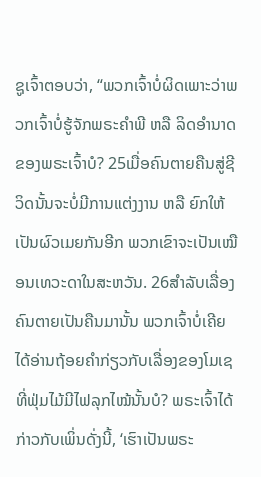ຊູເຈົ້າຕອບວ່າ, “ພວກເຈົ້າບໍ່ຜິດເພາະວ່າພວກເຈົ້າບໍ່ຮູ້ຈັກພຣະຄຳພີ ຫລື ລິດອຳນາດຂອງພຣະເຈົ້າບໍ? 25ເມື່ອຄົນຕາຍຄືນສູ່ຊີວິດນັ້ນຈະບໍ່ມີການແຕ່ງງານ ຫລື ຍົກໃຫ້ເປັນຜົວເມຍກັນອີກ ພວກເຂົາຈະເປັນເໝືອນເທວະດາໃນສະຫວັນ. 26ສຳລັບເລື່ອງຄົນຕາຍເປັນຄືນມານັ້ນ ພວກເຈົ້າບໍ່ເຄີຍໄດ້ອ່ານຖ້ອຍຄຳກ່ຽວກັບເລື່ອງຂອງໂມເຊ ທີ່ຟຸ່ມໄມ້ມີໄຟລຸກໄໝ້ນັ້ນບໍ? ພຣະເຈົ້າໄດ້ກ່າວກັບເພິ່ນດັ່ງນີ້, ‘ເຮົາເປັນພຣະ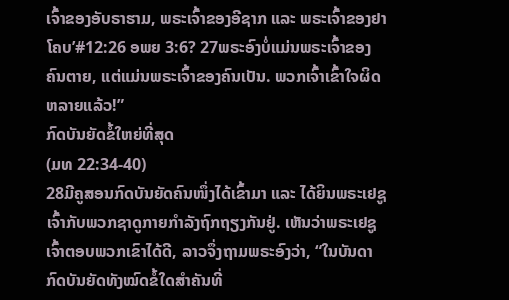ເຈົ້າຂອງອັບຣາຮາມ, ພຣະເຈົ້າຂອງອີຊາກ ແລະ ພຣະເຈົ້າຂອງຢາໂຄບ’#12:26 ອພຍ 3:6? 27ພຣະອົງບໍ່ແມ່ນພຣະເຈົ້າຂອງຄົນຕາຍ, ແຕ່ແມ່ນພຣະເຈົ້າຂອງຄົນເປັນ. ພວກເຈົ້າເຂົ້າໃຈຜິດຫລາຍແລ້ວ!”
ກົດບັນຍັດຂໍ້ໃຫຍ່ທີ່ສຸດ
(ມທ 22:34-40)
28ມີຄູສອນກົດບັນຍັດຄົນໜຶ່ງໄດ້ເຂົ້າມາ ແລະ ໄດ້ຍິນພຣະເຢຊູເຈົ້າກັບພວກຊາດູກາຍກຳລັງຖົກຖຽງກັນຢູ່. ເຫັນວ່າພຣະເຢຊູເຈົ້າຕອບພວກເຂົາໄດ້ດີ, ລາວຈຶ່ງຖາມພຣະອົງວ່າ, “ໃນບັນດາກົດບັນຍັດທັງໝົດຂໍ້ໃດສຳຄັນທີ່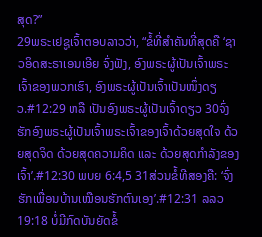ສຸດ?”
29ພຣະເຢຊູເຈົ້າຕອບລາວວ່າ, “ຂໍ້ທີ່ສຳຄັນທີ່ສຸດຄື ‘ຊາວອິດສະຣາເອນເອີຍ ຈົ່ງຟັງ, ອົງພຣະຜູ້ເປັນເຈົ້າພຣະເຈົ້າຂອງພວກເຮົາ, ອົງພຣະຜູ້ເປັນເຈົ້າເປັນໜຶ່ງດຽວ.#12:29 ຫລື ເປັນອົງພຣະຜູ້ເປັນເຈົ້າດຽວ 30ຈົ່ງຮັກອົງພຣະຜູ້ເປັນເຈົ້າພຣະເຈົ້າຂອງເຈົ້າດ້ວຍສຸດໃຈ ດ້ວຍສຸດຈິດ ດ້ວຍສຸດຄວາມຄິດ ແລະ ດ້ວຍສຸດກຳລັງຂອງເຈົ້າ’.#12:30 ພບຍ 6:4,5 31ສ່ວນຂໍ້ທີສອງຄື: ‘ຈົ່ງຮັກເພື່ອນບ້ານເໝືອນຮັກຕົນເອງ’.#12:31 ລລວ 19:18 ບໍ່ມີກົດບັນຍັດຂໍ້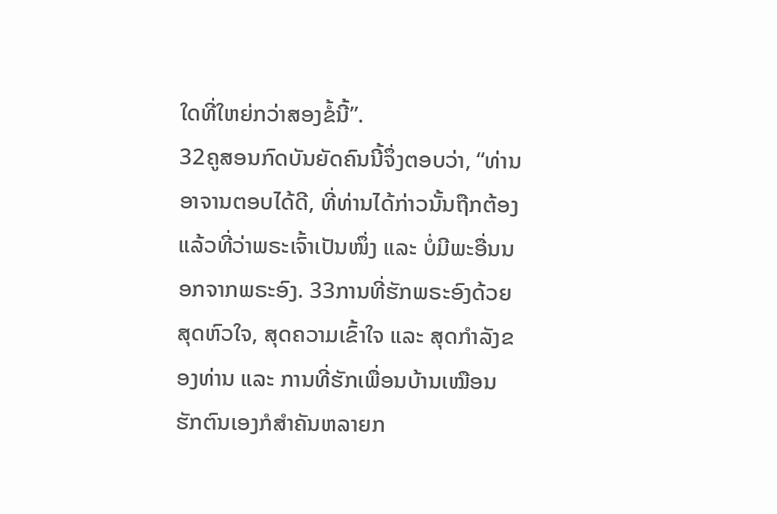ໃດທີ່ໃຫຍ່ກວ່າສອງຂໍ້ນີ້”.
32ຄູສອນກົດບັນຍັດຄົນນີ້ຈຶ່ງຕອບວ່າ, “ທ່ານອາຈານຕອບໄດ້ດີ, ທີ່ທ່ານໄດ້ກ່າວນັ້ນຖືກຕ້ອງແລ້ວທີ່ວ່າພຣະເຈົ້າເປັນໜຶ່ງ ແລະ ບໍ່ມີພະອື່ນນອກຈາກພຣະອົງ. 33ການທີ່ຮັກພຣະອົງດ້ວຍສຸດຫົວໃຈ, ສຸດຄວາມເຂົ້າໃຈ ແລະ ສຸດກຳລັງຂອງທ່ານ ແລະ ການທີ່ຮັກເພື່ອນບ້ານເໝືອນຮັກຕົນເອງກໍສຳຄັນຫລາຍກ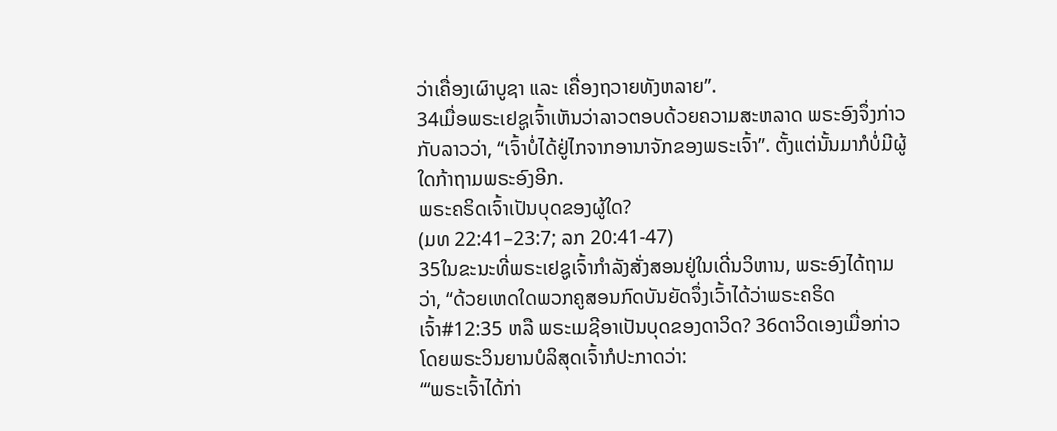ວ່າເຄື່ອງເຜົາບູຊາ ແລະ ເຄື່ອງຖວາຍທັງຫລາຍ”.
34ເມື່ອພຣະເຢຊູເຈົ້າເຫັນວ່າລາວຕອບດ້ວຍຄວາມສະຫລາດ ພຣະອົງຈຶ່ງກ່າວກັບລາວວ່າ, “ເຈົ້າບໍ່ໄດ້ຢູ່ໄກຈາກອານາຈັກຂອງພຣະເຈົ້າ”. ຕັ້ງແຕ່ນັ້ນມາກໍບໍ່ມີຜູ້ໃດກ້າຖາມພຣະອົງອີກ.
ພຣະຄຣິດເຈົ້າເປັນບຸດຂອງຜູ້ໃດ?
(ມທ 22:41–23:7; ລກ 20:41-47)
35ໃນຂະນະທີ່ພຣະເຢຊູເຈົ້າກຳລັງສັ່ງສອນຢູ່ໃນເດີ່ນວິຫານ, ພຣະອົງໄດ້ຖາມວ່າ, “ດ້ວຍເຫດໃດພວກຄູສອນກົດບັນຍັດຈຶ່ງເວົ້າໄດ້ວ່າພຣະຄຣິດເຈົ້າ#12:35 ຫລື ພຣະເມຊີອາເປັນບຸດຂອງດາວິດ? 36ດາວິດເອງເມື່ອກ່າວໂດຍພຣະວິນຍານບໍລິສຸດເຈົ້າກໍປະກາດວ່າ:
“‘ພຣະເຈົ້າໄດ້ກ່າ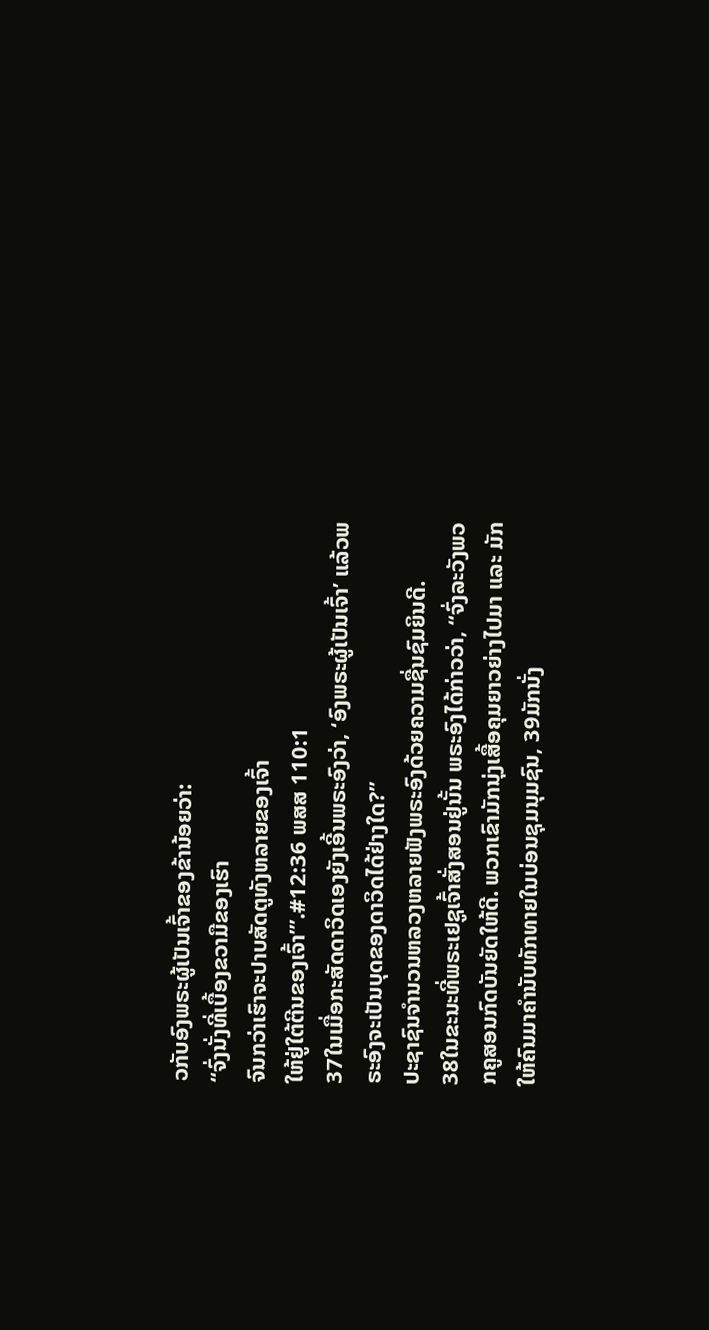ວກັບອົງພຣະຜູ້ເປັນເຈົ້າຂອງຂ້ານ້ອຍວ່າ:
“ຈົ່ງນັ່ງທີ່ເບື້ອງຂວາມືຂອງເຮົາ
ຈົນກວ່າເຮົາຈະປາບສັດຕູທັງຫລາຍຂອງເຈົ້າ
ໃຫ້ຢູ່ໃຕ້ຕີນຂອງເຈົ້າ”’.#12:36 ພສສ 110:1
37ໃນເມື່ອກະສັດດາວິດເອງຍັງເອີ້ນພຣະອົງວ່າ, ‘ອົງພຣະຜູ້ເປັນເຈົ້າ’ ແລ້ວພຣະອົງຈະເປັນບຸດຂອງດາວິດໄດ້ຢ່າງໃດ?”
ປະຊາຊົນຈໍານວນຫລວງຫລາຍຟັງພຣະອົງດ້ວຍຄວາມຊື່ນຊົມຍິນດີ.
38ໃນຂະນະທີ່ພຣະເຢຊູເຈົ້າສັ່ງສອນຢູ່ນັ້ນ ພຣະອົງໄດ້ກ່າວວ່າ, “ຈົ່ງລະວັງພວກຄູສອນກົດບັນຍັດໃຫ້ດີ. ພວກເຂົາມັກນຸ່ງເສື້ອຄຸມຍາວຍ່າງໄປມາ ແລະ ມັກໃຫ້ຄົນມາຄຳນັບທັກທາຍໃນບ່ອນຊຸມນຸມຊົນ, 39ມັກນັ່ງ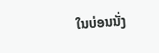ໃນບ່ອນນັ່ງ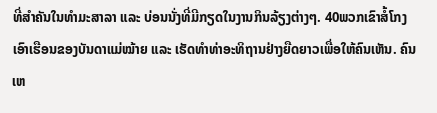ທີ່ສຳຄັນໃນທຳມະສາລາ ແລະ ບ່ອນນັ່ງທີ່ມີກຽດໃນງານກິນລ້ຽງຕ່າງໆ. 40ພວກເຂົາສໍ້ໂກງເອົາເຮືອນຂອງບັນດາແມ່ໝ້າຍ ແລະ ເຮັດທຳທ່າອະທິຖານຢ່າງຍືດຍາວເພື່ອໃຫ້ຄົນເຫັນ. ຄົນເຫ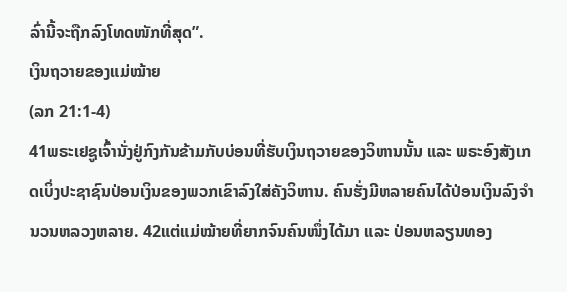ລົ່ານີ້ຈະຖືກລົງໂທດໜັກທີ່ສຸດ”.
ເງິນຖວາຍຂອງແມ່ໝ້າຍ
(ລກ 21:1-4)
41ພຣະເຢຊູເຈົ້ານັ່ງຢູ່ກົງກັນຂ້າມກັບບ່ອນທີ່ຮັບເງິນຖວາຍຂອງວິຫານນັ້ນ ແລະ ພຣະອົງສັງເກດເບິ່ງປະຊາຊົນປ່ອນເງິນຂອງພວກເຂົາລົງໃສ່ຄັງວິຫານ. ຄົນຮັ່ງມີຫລາຍຄົນໄດ້ປ່ອນເງິນລົງຈໍານວນຫລວງຫລາຍ. 42ແຕ່ແມ່ໝ້າຍທີ່ຍາກຈົນຄົນໜຶ່ງໄດ້ມາ ແລະ ປ່ອນຫລຽນທອງ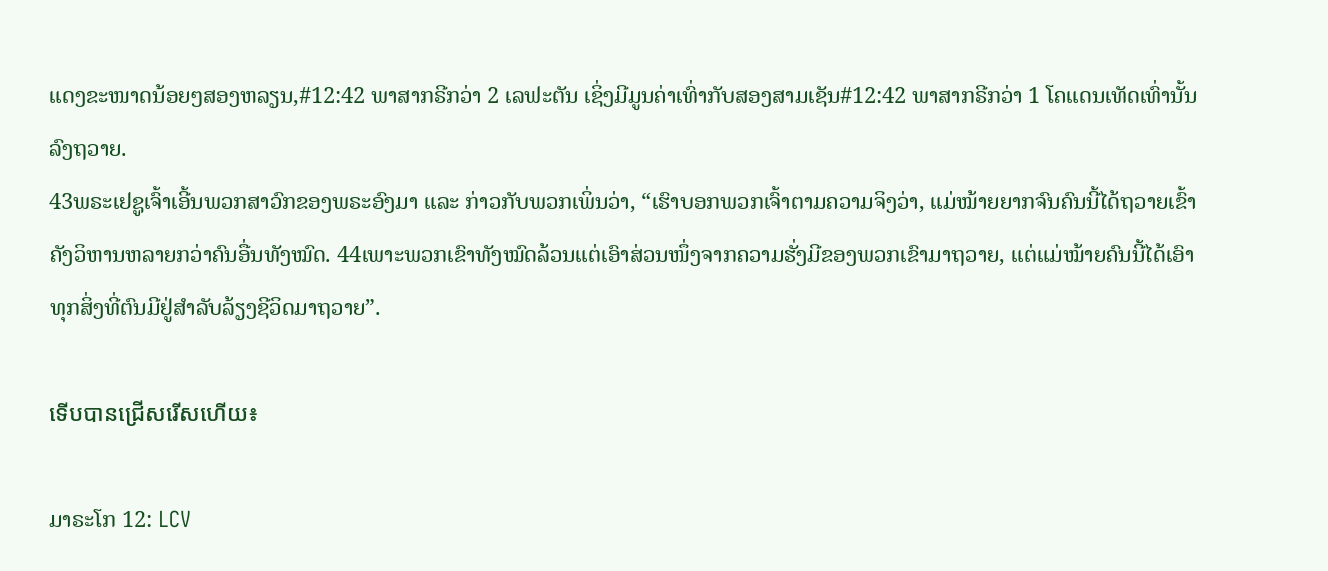ແດງຂະໜາດນ້ອຍໆສອງຫລຽນ,#12:42 ພາສາກຣີກວ່າ 2 ເລຟະຕັນ ເຊິ່ງມີມູນຄ່າເທົ່າກັບສອງສາມເຊັນ#12:42 ພາສາກຣີກວ່າ 1 ໂຄແດນເທັດເທົ່ານັ້ນລົງຖວາຍ.
43ພຣະເຢຊູເຈົ້າເອີ້ນພວກສາວົກຂອງພຣະອົງມາ ແລະ ກ່າວກັບພວກເພິ່ນວ່າ, “ເຮົາບອກພວກເຈົ້າຕາມຄວາມຈິງວ່າ, ແມ່ໝ້າຍຍາກຈົນຄົນນີ້ໄດ້ຖວາຍເຂົ້າຄັງວິຫານຫລາຍກວ່າຄົນອື່ນທັງໝົດ. 44ເພາະພວກເຂົາທັງໝົດລ້ວນແຕ່ເອົາສ່ວນໜຶ່ງຈາກຄວາມຮັ່ງມີຂອງພວກເຂົາມາຖວາຍ, ແຕ່ແມ່ໝ້າຍຄົນນີ້ໄດ້ເອົາທຸກສິ່ງທີ່ຕົນມີຢູ່ສຳລັບລ້ຽງຊີວິດມາຖວາຍ”.

ទើបបានជ្រើសរើសហើយ៖

ມາຣະໂກ 12: LCV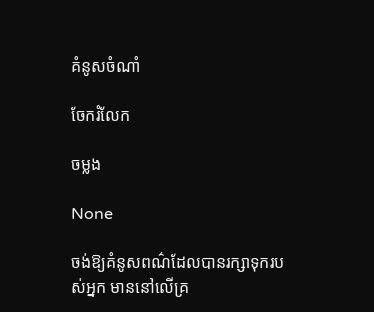គំនូសចំណាំ

ចែករំលែក

ចម្លង

None

ចង់ឱ្យគំនូសពណ៌ដែលបានរក្សាទុករបស់អ្នក មាននៅលើគ្រ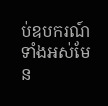ប់ឧបករណ៍ទាំងអស់មែន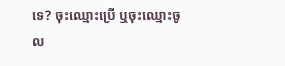ទេ? ចុះឈ្មោះប្រើ ឬចុះឈ្មោះចូល